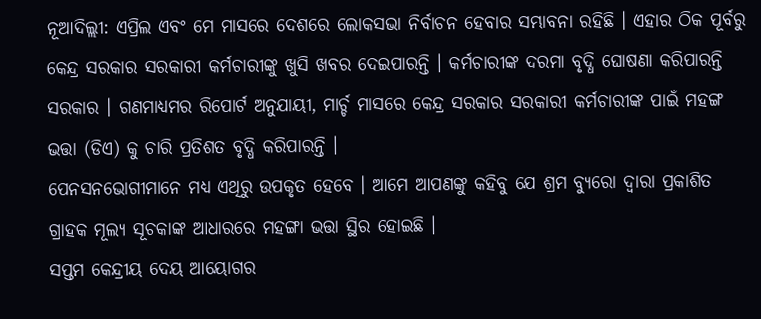ନୂଆଦିଲ୍ଲୀ: ଏପ୍ରିଲ ଏବଂ ମେ ମାସରେ ଦେଶରେ ଲୋକସଭା ନିର୍ବାଚନ ହେବାର ସମ୍ଭାବନା ରହିଛି । ଏହାର ଠିକ ପୂର୍ବରୁ କେନ୍ଦ୍ର ସରକାର ସରକାରୀ କର୍ମଚାରୀଙ୍କୁ ଖୁସି ଖବର ଦେଇପାରନ୍ତି । କର୍ମଚାରୀଙ୍କ ଦରମା ବୃଦ୍ଧି ଘୋଷଣା କରିପାରନ୍ତି ସରକାର । ଗଣମାଧ୍ୟମର ରିପୋର୍ଟ ଅନୁଯାୟୀ, ମାର୍ଚ୍ଚ ମାସରେ କେନ୍ଦ୍ର ସରକାର ସରକାରୀ କର୍ମଚାରୀଙ୍କ ପାଇଁ ମହଙ୍ଗ ଭତ୍ତା (ଡିଏ) କୁ ଚାରି ପ୍ରତିଶତ ବୃଦ୍ଧି କରିପାରନ୍ତି ।
ପେନସନଭୋଗୀମାନେ ମଧ୍ୟ ଏଥିରୁ ଉପକୃତ ହେବେ । ଆମେ ଆପଣଙ୍କୁ କହିବୁ ଯେ ଶ୍ରମ ବ୍ୟୁରୋ ଦ୍ୱାରା ପ୍ରକାଶିତ ଗ୍ରାହକ ମୂଲ୍ୟ ସୂଚକାଙ୍କ ଆଧାରରେ ମହଙ୍ଗା ଭତ୍ତା ସ୍ଥିର ହୋଇଛି ।
ସପ୍ତମ କେନ୍ଦ୍ରୀୟ ଦେୟ ଆୟୋଗର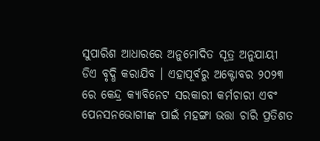ସୁପାରିଶ ଆଧାରରେ ଅନୁମୋଦିତ ସୂତ୍ର ଅନୁଯାୟୀ ଡିଏ ବୃଦ୍ଧି କରାଯିବ । ଏହାପୂର୍ବରୁ ଅକ୍ଟୋବର ୨୦୨୩ ରେ କେନ୍ଦ୍ର କ୍ୟାବିନେଟ ସରକାରୀ କର୍ମଚାରୀ ଏବଂ ପେନସନଭୋଗୀଙ୍କ ପାଇଁ ମହଙ୍ଗା ଭତ୍ତା ଚାରି ପ୍ରତିଶତ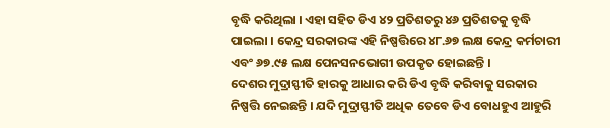ବୃଦ୍ଧି କରିଥିଲା । ଏହା ସହିତ ଡିଏ ୪୨ ପ୍ରତିଶତରୁ ୪୬ ପ୍ରତିଶତକୁ ବୃଦ୍ଧି ପାଇଲା । କେନ୍ଦ୍ର ସରକାରଙ୍କ ଏହି ନିଷ୍ପତ୍ତିରେ ୪୮.୬୭ ଲକ୍ଷ କେନ୍ଦ୍ର କର୍ମଚାରୀ ଏବଂ ୬୭.୯୫ ଲକ୍ଷ ପେନସନଭୋଗୀ ଉପକୃତ ହୋଇଛନ୍ତି ।
ଦେଶର ମୁଦ୍ରାସ୍ଫୀତି ହାରକୁ ଆଧାର କରି ଡିଏ ବୃଦ୍ଧି କରିବାକୁ ସରକାର ନିଷ୍ପତ୍ତି ନେଇଛନ୍ତି । ଯଦି ମୁଦ୍ରାସ୍ଫୀତି ଅଧିକ ତେବେ ଡିଏ ବୋଧହୁଏ ଆହୁରି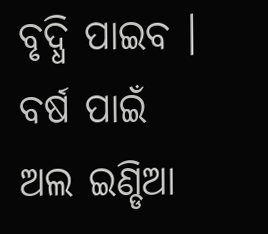ବୃଦ୍ଧି ପାଇବ । ବର୍ଷ ପାଇଁ ଅଲ ଇଣ୍ଡିଆ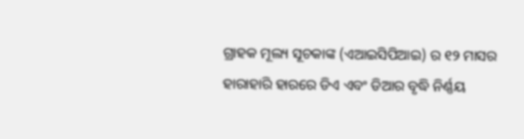ଗ୍ରାହକ ମୂଲ୍ୟ ସୂଚକାଙ୍କ (ଏଆଇସିପିଆଇ) ର ୧୨ ମାସର ହାରାହାରି ହାରରେ ଡିଏ ଏବଂ ଡିଆର ବୃଦ୍ଧି ନିର୍ଣ୍ଣୟ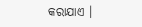କରାଯାଏ ।